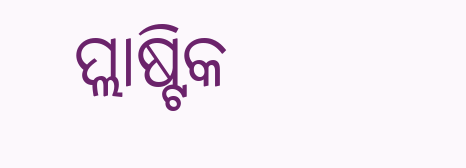ପ୍ଲାଷ୍ଟିକ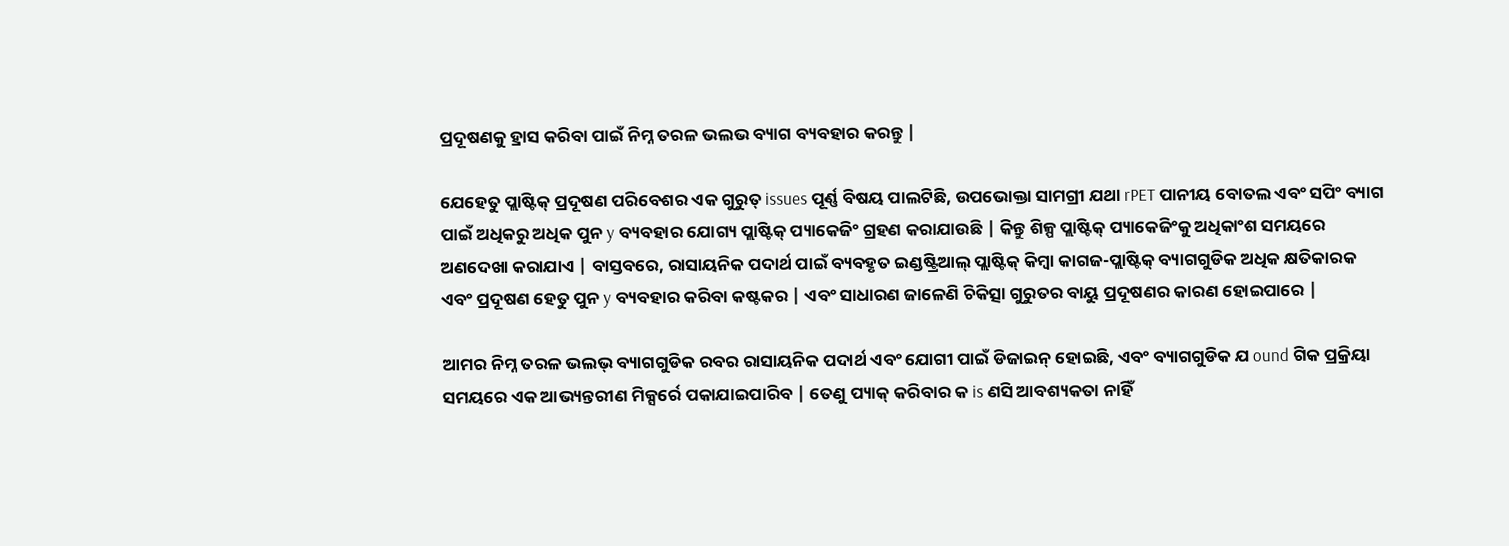ପ୍ରଦୂଷଣକୁ ହ୍ରାସ କରିବା ପାଇଁ ନିମ୍ନ ତରଳ ଭଲଭ ବ୍ୟାଗ ବ୍ୟବହାର କରନ୍ତୁ |

ଯେହେତୁ ପ୍ଲାଷ୍ଟିକ୍ ପ୍ରଦୂଷଣ ପରିବେଶର ଏକ ଗୁରୁତ୍ issues ପୂର୍ଣ୍ଣ ବିଷୟ ପାଲଟିଛି, ଉପଭୋକ୍ତା ସାମଗ୍ରୀ ଯଥା rPET ପାନୀୟ ବୋତଲ ଏବଂ ସପିଂ ବ୍ୟାଗ ପାଇଁ ଅଧିକରୁ ଅଧିକ ପୁନ y ବ୍ୟବହାର ଯୋଗ୍ୟ ପ୍ଲାଷ୍ଟିକ୍ ପ୍ୟାକେଜିଂ ଗ୍ରହଣ କରାଯାଉଛି | କିନ୍ତୁ ଶିଳ୍ପ ପ୍ଲାଷ୍ଟିକ୍ ପ୍ୟାକେଜିଂକୁ ଅଧିକାଂଶ ସମୟରେ ଅଣଦେଖା କରାଯାଏ | ବାସ୍ତବରେ, ରାସାୟନିକ ପଦାର୍ଥ ପାଇଁ ବ୍ୟବହୃତ ଇଣ୍ଡଷ୍ଟ୍ରିଆଲ୍ ପ୍ଲାଷ୍ଟିକ୍ କିମ୍ବା କାଗଜ-ପ୍ଲାଷ୍ଟିକ୍ ବ୍ୟାଗଗୁଡିକ ଅଧିକ କ୍ଷତିକାରକ ଏବଂ ପ୍ରଦୂଷଣ ହେତୁ ପୁନ y ବ୍ୟବହାର କରିବା କଷ୍ଟକର | ଏବଂ ସାଧାରଣ ଜାଳେଣି ଚିକିତ୍ସା ଗୁରୁତର ବାୟୁ ପ୍ରଦୂଷଣର କାରଣ ହୋଇପାରେ |

ଆମର ନିମ୍ନ ତରଳ ଭଲଭ୍ ବ୍ୟାଗଗୁଡିକ ରବର ରାସାୟନିକ ପଦାର୍ଥ ଏବଂ ଯୋଗୀ ପାଇଁ ଡିଜାଇନ୍ ହୋଇଛି, ଏବଂ ବ୍ୟାଗଗୁଡିକ ଯ ound ଗିକ ପ୍ରକ୍ରିୟା ସମୟରେ ଏକ ଆଭ୍ୟନ୍ତରୀଣ ମିକ୍ସର୍ରେ ପକାଯାଇପାରିବ | ତେଣୁ ପ୍ୟାକ୍ କରିବାର କ is ଣସି ଆବଶ୍ୟକତା ନାହିଁ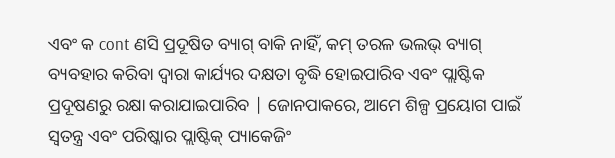ଏବଂ କ cont ଣସି ପ୍ରଦୂଷିତ ବ୍ୟାଗ୍ ବାକି ନାହିଁ, କମ୍ ତରଳ ଭଲଭ୍ ବ୍ୟାଗ୍ ବ୍ୟବହାର କରିବା ଦ୍ୱାରା କାର୍ଯ୍ୟର ଦକ୍ଷତା ବୃଦ୍ଧି ହୋଇପାରିବ ଏବଂ ପ୍ଲାଷ୍ଟିକ ପ୍ରଦୂଷଣରୁ ରକ୍ଷା କରାଯାଇପାରିବ | ଜୋନପାକରେ, ଆମେ ଶିଳ୍ପ ପ୍ରୟୋଗ ପାଇଁ ସ୍ୱତନ୍ତ୍ର ଏବଂ ପରିଷ୍କାର ପ୍ଲାଷ୍ଟିକ୍ ପ୍ୟାକେଜିଂ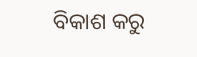ବିକାଶ କରୁ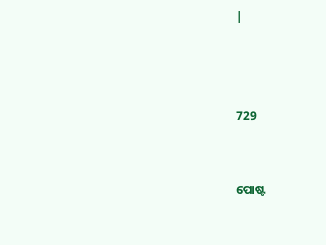|



729


ପୋଷ୍ଟ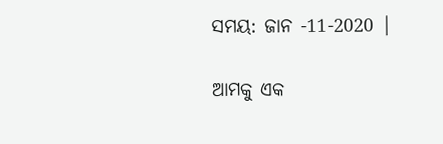ସମୟ: ଜାନ -11-2020 |

ଆମକୁ ଏକ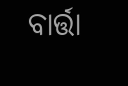ବାର୍ତ୍ତା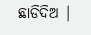ଛାଡିଦିଅ |